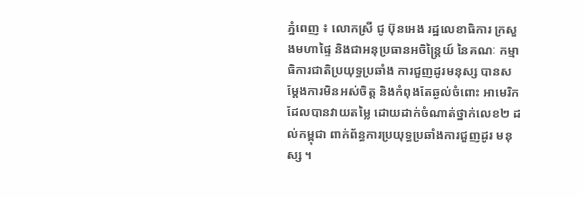ភ្នំពេញ ៖ លោកស្រី ជូ ប៊ុនអេង រដ្ឋលេខាធិការ ក្រសួងមហាផ្ទៃ និងជាអនុប្រធានអចិន្ត្រៃយ៍ នៃគណៈ កម្មាធិការជាតិប្រយុទ្ធប្រឆាំង ការជួញដូរមនុស្ស បានសម្តែងការមិនអស់ចិត្ត និងកំពុងតែឆ្ងល់ចំពោះ អាមេរិក ដែលបានវាយតម្លៃ ដោយដាក់ចំណាត់ថ្នាក់លេខ២ ដល់កម្ពុជា ពាក់ព័ន្ធការប្រយុទ្ធប្រឆាំងការជួញដូរ មនុស្ស ។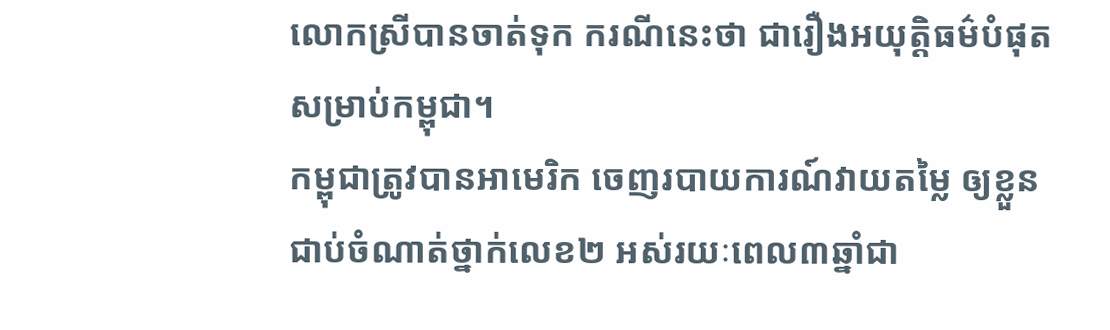លោកស្រីបានចាត់ទុក ករណីនេះថា ជារឿងអយុត្តិធម៌បំផុតសម្រាប់កម្ពុជា។
កម្ពុជាត្រូវបានអាមេរិក ចេញរបាយការណ៍វាយតម្លៃ ឲ្យខ្លួនជាប់ចំណាត់ថ្នាក់លេខ២ អស់រយៈពេល៣ឆ្នាំជា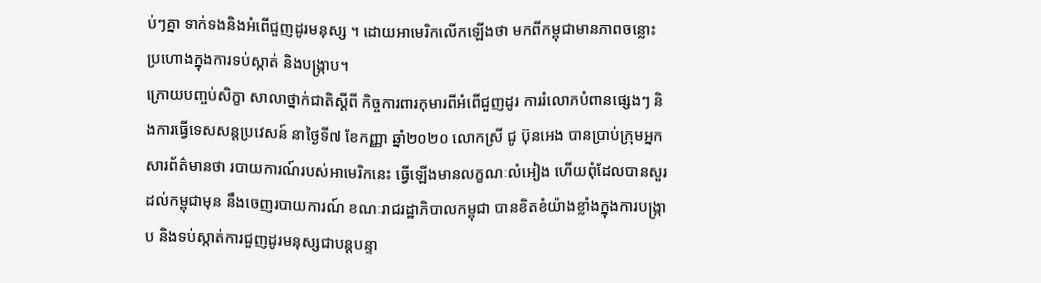ប់ៗគ្នា ទាក់ទងនិងអំពើជួញដូរមនុស្ស ។ ដោយអាមេរិកលើកឡើងថា មកពីកម្ពុជាមានភាពចន្លោះ ប្រហោងក្នុងការទប់ស្កាត់ និងបង្រ្កាប។
ក្រោយបញ្ចប់សិក្ខា សាលាថ្នាក់ជាតិស្តីពី កិច្ចការពារកុមារពីអំពើជួញដូរ ការរំលោភបំពានផ្សេងៗ និងការធ្វើទេសសន្តប្រវេសន៍ នាថ្ងៃទី៧ ខែកញ្ញា ឆ្នាំ២០២០ លោកស្រី ជូ ប៊ុនអេង បានប្រាប់ក្រុមអ្នក សារព័ត៌មានថា របាយការណ៍របស់អាមេរិកនេះ ធ្វើឡើងមានលក្ខណៈលំអៀង ហើយពុំដែលបានសួរដល់កម្ពុជាមុន នឹងចេញរបាយការណ៍ ខណៈរាជរដ្ឋាភិបាលកម្ពុជា បានខិតខំយ៉ាងខ្លាំងក្នុងការបង្រ្កាប និងទប់ស្កាត់ការជួញដូរមនុស្សជាបន្តបន្ទា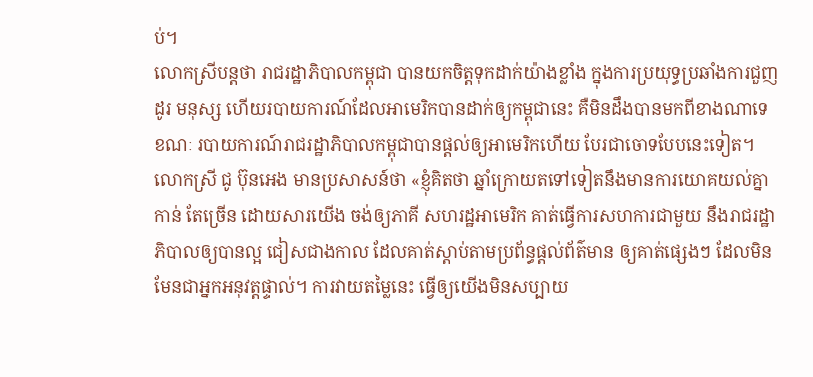ប់។
លោកស្រីបន្ដថា រាជរដ្ឋាភិបាលកម្ពុជា បានយកចិត្តទុកដាក់យ៉ាងខ្លាំង ក្នុងការប្រយុទ្ធប្រឆាំងការជួញដូរ មនុស្ស ហើយរបាយការណ៍ដែលអាមេរិកបានដាក់ឲ្យកម្ពុជានេះ គឺមិនដឹងបានមកពីខាងណាទេ ខណៈ របាយការណ៍រាជរដ្ឋាភិបាលកម្ពុជាបានផ្តល់ឲ្យអាមេរិកហើយ បែរជាចោទបែបនេះទៀត។
លោកស្រី ជូ ប៊ុនអេង មានប្រសាសន៍ថា «ខ្ញុំគិតថា ឆ្នាំក្រោយតទៅទៀតនឹងមានការយោគយល់គ្នាកាន់ តែច្រើន ដោយសារយើង ចង់ឲ្យភាគី សហរដ្ឋអាមេរិក គាត់ធ្វើការសហការជាមួយ នឹងរាជរដ្ឋាភិបាលឲ្យបានល្អ ជៀសជាងកាល ដែលគាត់ស្ដាប់តាមប្រព័ន្ធផ្ដល់ព័ត៌មាន ឲ្យគាត់ផ្សេងៗ ដែលមិនមែនជាអ្នកអនុវត្តផ្ទាល់។ ការវាយតម្លៃនេះ ធ្វើឲ្យយើងមិនសប្បាយ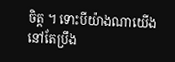ចិត្ត ។ ទោះបីយ៉ាងណាយើងនៅតែប្រឹង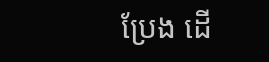ប្រែង ដើ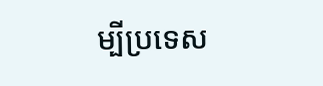ម្បីប្រទេស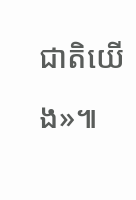ជាតិយើង»៕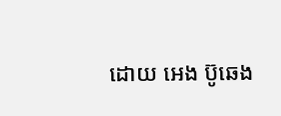ដោយ អេង ប៊ូឆេង